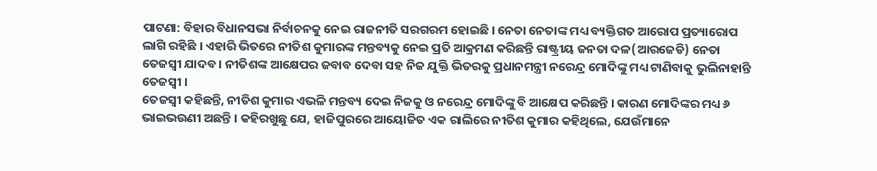ପାଟଣା: ବିହାର ବିଧାନସଭା ନିର୍ବାଚନକୁ ନେଇ ରାଜନୀତି ସରଗରମ ହୋଇଛି । ନେତା ନେତାଙ୍କ ମଧ୍ୟ ବ୍ୟକ୍ତିଗତ ଆରୋପ ପ୍ରତ୍ୟାରୋପ ଲାଗି ରହିଛି । ଏହାରି ଭିତରେ ନୀତିଶ କୁମାରଙ୍କ ମନ୍ତବ୍ୟକୁ ନେଇ ପ୍ରତି ଆକ୍ରମଣ କରିଛନ୍ତି ରାଷ୍ଟ୍ରୀୟ ଜନତା ଦଳ(ଆରଜେଡି) ନେତା ତେଜସ୍ୱୀ ଯାଦବ । ନୀତିଶଙ୍କ ଆକ୍ଷେପର ଜବାବ ଦେବା ସହ ନିଜ ଯୁକ୍ତି ଭିତରକୁ ପ୍ରଧାନମନ୍ତ୍ରୀ ନରେନ୍ଦ୍ର ମୋଦିଙ୍କୁ ମଧ୍ୟ ଟାଣିବାକୁ ଭୁଲିନାହାନ୍ତି ତେଜସ୍ୱୀ ।
ତେଜସ୍ୱୀ କହିଛନ୍ତି, ନୀତିଶ କୁମାର ଏଭଳି ମନ୍ତବ୍ୟ ଦେଇ ନିଜକୁ ଓ ନରେନ୍ଦ୍ର ମୋଦିଙ୍କୁ ବି ଆକ୍ଷେପ କରିଛନ୍ତି । କାରଣ ମୋଦିଙ୍କର ମଧ୍ୟ ୬ ଭାଇଭଉଣୀ ଅଛନ୍ତି । କହିରଖୁଛୁ ଯେ, ହାଜିପୁରରେ ଆୟୋଜିତ ଏକ ରାଲିରେ ନୀତିଶ କୁମାର କହିଥିଲେ, ଯେଉଁମାନେ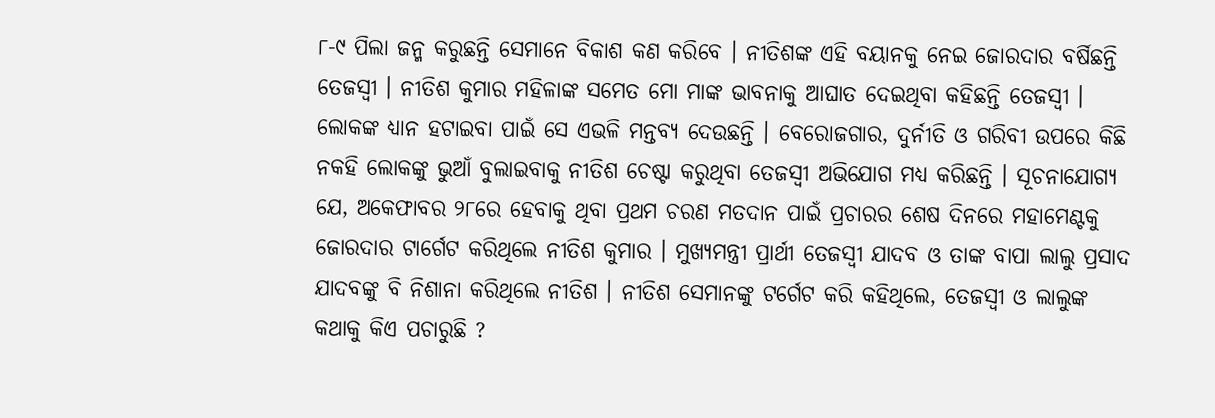୮-୯ ପିଲା ଜନ୍ମ କରୁଛନ୍ତି ସେମାନେ ବିକାଶ କଣ କରିବେ । ନୀତିଶଙ୍କ ଏହି ବୟାନକୁ ନେଇ ଜୋରଦାର ବର୍ଷିଛନ୍ତି ତେଜସ୍ୱୀ । ନୀତିଶ କୁମାର ମହିଳାଙ୍କ ସମେତ ମୋ ମାଙ୍କ ଭାବନାକୁ ଆଘାତ ଦେଇଥିବା କହିଛନ୍ତି ତେଜସ୍ୱୀ ।
ଲୋକଙ୍କ ଧ୍ୟାନ ହଟାଇବା ପାଇଁ ସେ ଏଭଳି ମନ୍ତବ୍ୟ ଦେଉଛନ୍ତି । ବେରୋଜଗାର, ଦୁର୍ନୀତି ଓ ଗରିବୀ ଉପରେ କିଛି ନକହି ଲୋକଙ୍କୁ ଭୁଆଁ ବୁଲାଇବାକୁ ନୀତିଶ ଚେଷ୍ଟା କରୁଥିବା ତେଜସ୍ୱୀ ଅଭିଯୋଗ ମଧ୍ୟ କରିଛନ୍ତି । ସୂଚନାଯୋଗ୍ୟ ଯେ, ଅକେଫାବର ୨୮ରେ ହେବାକୁ ଥିବା ପ୍ରଥମ ଚରଣ ମତଦାନ ପାଇଁ ପ୍ରଚାରର ଶେଷ ଦିନରେ ମହାମେଣ୍ଟକୁ ଜୋରଦାର ଟାର୍ଗେଟ କରିଥିଲେ ନୀତିଶ କୁମାର । ମୁଖ୍ୟମନ୍ତ୍ରୀ ପ୍ରାର୍ଥୀ ତେଜସ୍ୱୀ ଯାଦବ ଓ ତାଙ୍କ ବାପା ଲାଲୁ ପ୍ରସାଦ ଯାଦବଙ୍କୁ ବି ନିଶାନା କରିଥିଲେ ନୀତିଶ । ନୀତିଶ ସେମାନଙ୍କୁ ଟର୍ଗେଟ କରି କହିଥିଲେ, ତେଜସ୍ୱୀ ଓ ଲାଲୁଙ୍କ କଥାକୁ କିଏ ପଚାରୁଛି ?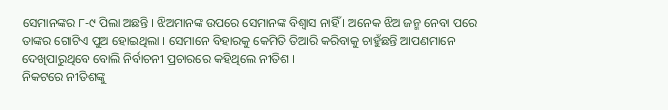ସେମାନଙ୍କର ୮-୯ ପିଲା ଅଛନ୍ତି । ଝିଅମାନଙ୍କ ଉପରେ ସେମାନଙ୍କ ବିଶ୍ୱାସ ନାହିଁ । ଅନେକ ଝିଅ ଜନ୍ମ ନେବା ପରେ ତାଙ୍କର ଗୋଟିଏ ପୁଅ ହୋଇଥିଲା । ସେମାନେ ବିହାରକୁ କେମିତି ତିଆରି କରିବାକୁ ଚାହୁଁଛନ୍ତି ଆପଣମାନେ ଦେଖିପାରୁଥିବେ ବୋଲି ନିର୍ବାଚନୀ ପ୍ରଚାରରେ କହିଥିଲେ ନୀତିଶ ।
ନିକଟରେ ନୀତିଶଙ୍କୁ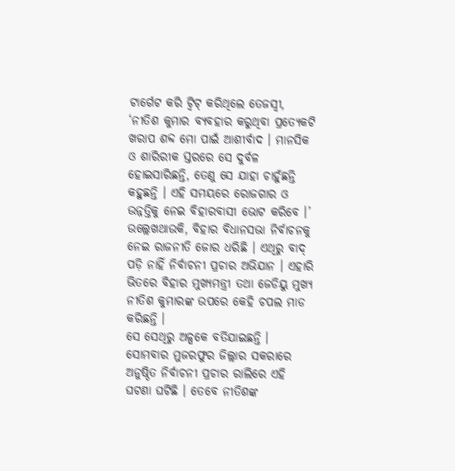ଟାର୍ଗେଟ କରି ଟ୍ୱିଟ୍ କରିଥିଲେ ତେଜସ୍ୱୀ, ‘ନୀତିଶ କୁମାର ବ୍ୟବହାର କରୁଥିବା ପ୍ରତ୍ୟେକଟି ଖରାପ ଶବ୍ଦ ମୋ ପାଇଁ ଆଶୀର୍ବାଦ । ମାନସିକ ଓ ଶାରିରୀକ ସ୍ତରରେ ସେ ଦୁର୍ବଳ ହୋଇସାରିଛନ୍ତି, ତେଣୁ ସେ ଯାହା ଚାହୁଁଛନ୍ତି କହୁଛନ୍ତି । ଏହି ସମୟରେ ରୋଜଗାର ଓ ଉନ୍ନତ୍ତିକୁ ନେଇ ବିହାରବାସୀ ଭୋଟ କରିବେ ।’ ଉଲ୍ଲେଖଥାଉକି, ବିହାର ବିଧାନସଭା ନିର୍ବାଚନକୁ ନେଇ ରାଜନୀତି ଜୋର ଧରିଛି । ଏଥିରୁ ବାଦ୍ ପଡ଼ି ନାହିଁ ନିର୍ବାଚନୀ ପ୍ରଚାର ଅଭିଯାନ । ଏହାରି ଭିତରେ ବିହାର ମୁଖ୍ୟମନ୍ତ୍ରୀ ତଥା ଜେଡିୟୁ ମୁଖ୍ୟ ନୀତିଶ କୁମାରଙ୍କ ଉପରେ କେହି ଚପଲ ମାଡ କରିଛନ୍ତି ।
ସେ ସେଥିରୁ ଅଳ୍ପକେ ବର୍ତିଯାଇଛନ୍ତି । ସୋମବାର ମୁଜରଫୁର ଜିଲ୍ଲାର ସକରାରେ ଅନୁଷ୍ଠିତ ନିର୍ବାଚନୀ ପ୍ରଚାର ରାଲିରେ ଏହି ଘଟଣା ଘଟିଛି । ତେବେ ନୀତିଶଙ୍କ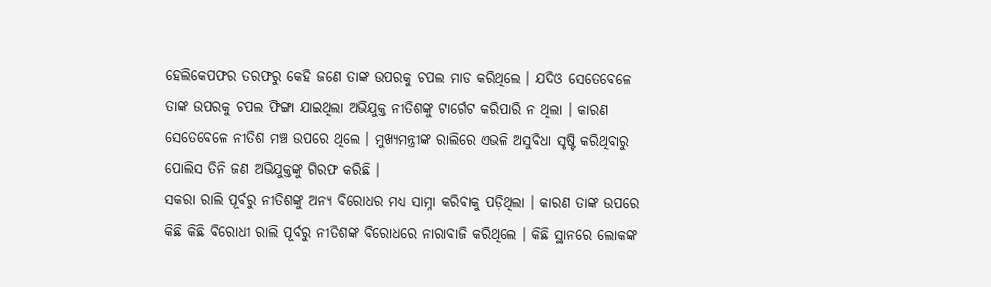ହେଲିକେପଫର ତରଫରୁ କେହି ଜଣେ ତାଙ୍କ ଉପରକୁ ଚପଲ ମାଡ କରିଥିଲେ । ଯଦିଓ ସେତେବେଳେ ତାଙ୍କ ଉପରକୁ ଚପଲ ଫିଙ୍ଗା ଯାଇଥିଲା ଅଭିଯୁକ୍ତ ନୀତିଶଙ୍କୁ ଟାର୍ଗେଟ କରିପାରି ନ ଥିଲା । କାରଣ ସେତେବେଳେ ନୀତିଶ ମଞ୍ଚ ଉପରେ ଥିଲେ । ମୁଖ୍ୟମନ୍ତ୍ରୀଙ୍କ ରାଲିରେ ଏଭଳି ଅସୁବିଧା ସୃଷ୍ଟି କରିଥିବାରୁ ପୋଲିସ ତିନି ଜଣ ଅଭିଯୁକ୍ତଙ୍କୁ ଗିରଫ କରିଛି ।
ସକରା ରାଲି ପୂର୍ବରୁ ନୀତିଶଙ୍କୁ ଅନ୍ୟ ବିରୋଧର ମଧ୍ୟ ସାମ୍ନା କରିବାକୁ ପଡ଼ିଥିଲା । କାରଣ ତାଙ୍କ ଉପରେ କିଛି କିଛି ବିରୋଧୀ ରାଲି ପୂର୍ବରୁ ନୀତିଶଙ୍କ ବିରୋଧରେ ନାରାବାଜି କରିଥିଲେ । କିଛି ସ୍ଥାନରେ ଲୋକଙ୍କ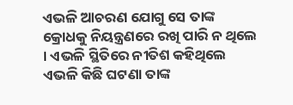ଏଭଳି ଆଚରଣ ଯୋଗୁ ସେ ତାଙ୍କ କ୍ରୋଧକୁ ନିୟନ୍ତ୍ରଣରେ ରଖି ପାରି ନ ଥିଲେ । ଏଭଳି ସ୍ଥିତିରେ ନୀତିଶ କହିଥିଲେ ଏଭଳି କିଛି ଘଟଣା ତାଙ୍କ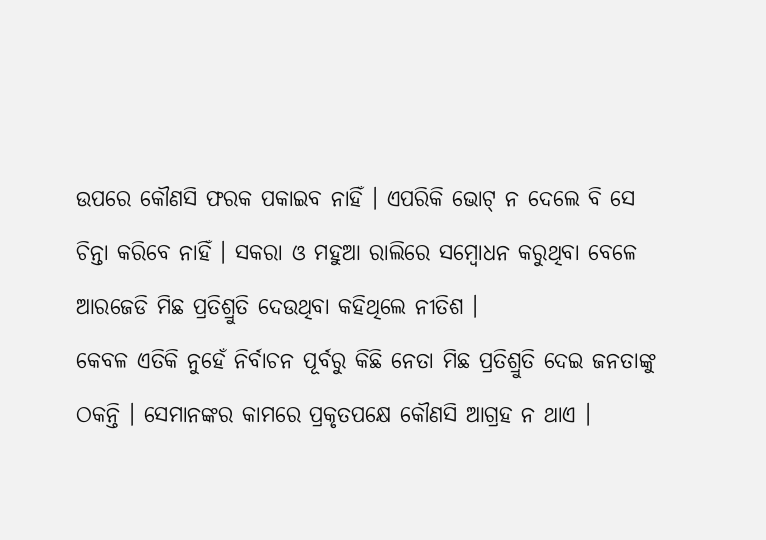ଉପରେ କୌଣସି ଫରକ ପକାଇବ ନାହିଁ । ଏପରିକି ଭୋଟ୍ ନ ଦେଲେ ବି ସେ ଚିନ୍ତା କରିବେ ନାହିଁ । ସକରା ଓ ମହୁଆ ରାଲିରେ ସମ୍ବୋଧନ କରୁଥିବା ବେଳେ ଆରଜେଡି ମିଛ ପ୍ରତିଶ୍ରୁତି ଦେଉଥିବା କହିଥିଲେ ନୀତିଶ ।
କେବଳ ଏତିକି ନୁହେଁ ନିର୍ବାଚନ ପୂର୍ବରୁ କିଛି ନେତା ମିଛ ପ୍ରତିଶ୍ରୁତି ଦେଇ ଜନତାଙ୍କୁ ଠକନ୍ତି । ସେମାନଙ୍କର କାମରେ ପ୍ରକୃତପକ୍ଷେ କୌଣସି ଆଗ୍ରହ ନ ଥାଏ ।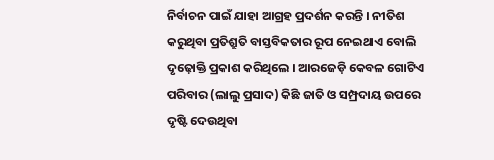ନିର୍ବାଚନ ପାଇଁ ଯାହା ଆଗ୍ରହ ପ୍ରଦର୍ଶନ କରନ୍ତି । ନୀତିଶ କରୁଥିବା ପ୍ରତିଶ୍ରୁତି ବାସ୍ତବିକତାର ରୂପ ନେଇଥାଏ ବୋଲି ଦୃଢ଼ୋକ୍ତି ପ୍ରକାଶ କରିଥିଲେ । ଆରଜେଡ଼ି କେବଳ ଗୋଟିଏ ପରିବାର (ଲାଲୁ ପ୍ରସାଦ) କିଛି ଜାତି ଓ ସମ୍ପ୍ରଦାୟ ଉପରେ ଦୃଷ୍ଟି ଦେଉଥିବା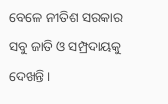ବେଳେ ନୀତିଶ ସରକାର ସବୁ ଜାତି ଓ ସମ୍ପ୍ରଦାୟକୁ ଦେଖନ୍ତି ।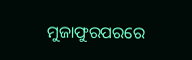ମୁଜାଫୁରପରରେ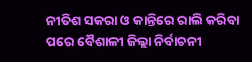ନୀତିଶ ସକରା ଓ କାନ୍ତିରେ ରାଲି କରିବା ପରେ ବୈଶାଳୀ ଜିଲ୍ଲା ନିର୍ବାଚନୀ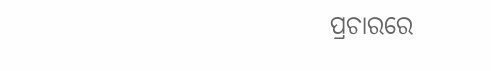ପ୍ରଚାରରେ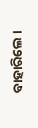ବାହାରିଲେ ।